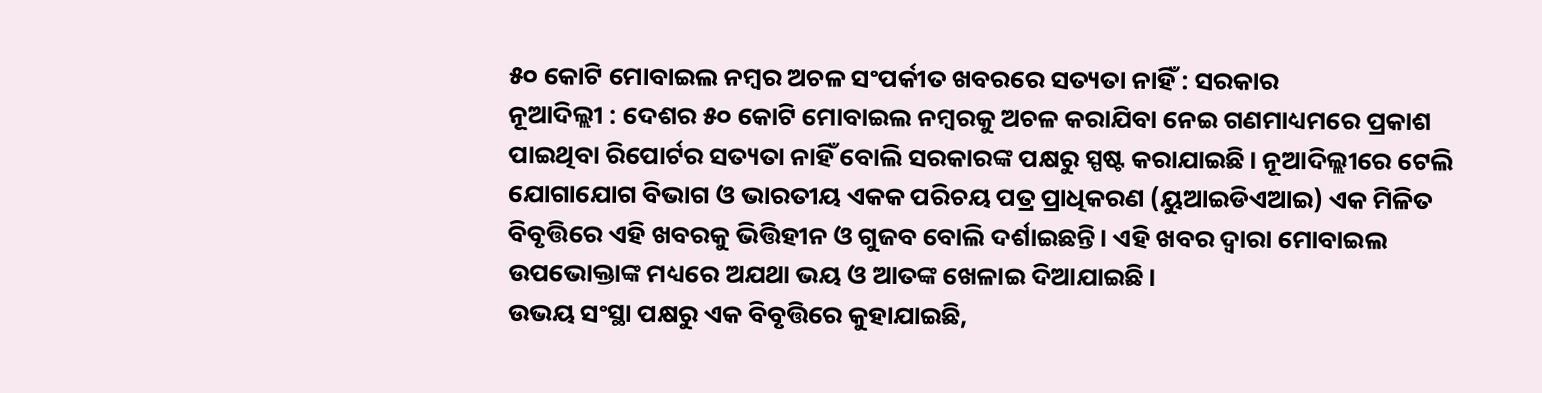୫୦ କୋଟି ମୋବାଇଲ ନମ୍ବର ଅଚଳ ସଂପର୍କୀତ ଖବରରେ ସତ୍ୟତା ନାହିଁ : ସରକାର
ନୂଆଦିଲ୍ଲୀ : ଦେଶର ୫୦ କୋଟି ମୋବାଇଲ ନମ୍ବରକୁ ଅଚଳ କରାଯିବା ନେଇ ଗଣମାଧ୍ୟମରେ ପ୍ରକାଶ ପାଇଥିବା ରିପୋର୍ଟର ସତ୍ୟତା ନାହିଁ ବୋଲି ସରକାରଙ୍କ ପକ୍ଷରୁ ସ୍ପଷ୍ଟ କରାଯାଇଛି। ନୂଆଦିଲ୍ଲୀରେ ଟେଲି ଯୋଗାଯୋଗ ବିଭାଗ ଓ ଭାରତୀୟ ଏକକ ପରିଚୟ ପତ୍ର ପ୍ରାଧିକରଣ (ୟୁଆଇଡିଏଆଇ) ଏକ ମିଳିତ ବିବୃତ୍ତିରେ ଏହି ଖବରକୁ ଭିତ୍ତିହୀନ ଓ ଗୁଜବ ବୋଲି ଦର୍ଶାଇଛନ୍ତି। ଏହି ଖବର ଦ୍ୱାରା ମୋବାଇଲ ଉପଭୋକ୍ତାଙ୍କ ମଧ୍ୟରେ ଅଯଥା ଭୟ ଓ ଆତଙ୍କ ଖେଳାଇ ଦିଆଯାଇଛି।
ଉଭୟ ସଂସ୍ଥା ପକ୍ଷରୁ ଏକ ବିବୃତ୍ତିରେ କୁହାଯାଇଛି,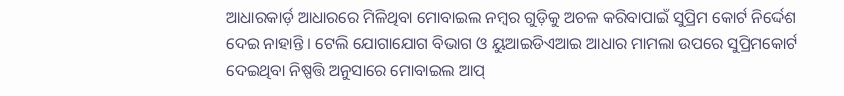ଆଧାରକାର୍ଡ଼ ଆଧାରରେ ମିଳିଥିବା ମୋବାଇଲ ନମ୍ବର ଗୁଡ଼ିକୁ ଅଚଳ କରିବାପାଇଁ ସୁପ୍ରିମ କୋର୍ଟ ନିର୍ଦ୍ଦେଶ ଦେଇ ନାହାନ୍ତି । ଟେଲି ଯୋଗାଯୋଗ ବିଭାଗ ଓ ୟୁଆଇଡିଏଆଇ ଆଧାର ମାମଲା ଉପରେ ସୁପ୍ରିମକୋର୍ଟ ଦେଇଥିବା ନିଷ୍ପତ୍ତି ଅନୁସାରେ ମୋବାଇଲ ଆପ୍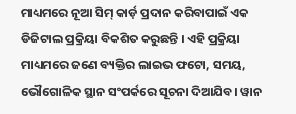ମାଧ୍ୟମରେ ନୂଆ ସିମ୍ କାର୍ଡ଼ ପ୍ରଦାନ କରିବାପାଇଁ ଏକ ଡିଜିଟାଲ ପ୍ରକ୍ରିୟା ବିକଶିତ କରୁଛନ୍ତି । ଏହି ପ୍ରକ୍ରିୟା ମାଧ୍ୟମରେ ଜଣେ ବ୍ୟକ୍ତିର ଲାଇଭ ଫଟୋ, ସମୟ, ଭୌଗୋଳିକ ସ୍ଥାନ ସଂପର୍କରେ ସୂଚନା ଦିଆଯିବ। ୱାନ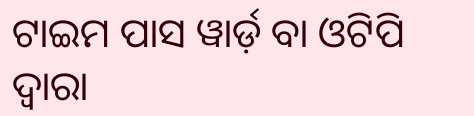ଟାଇମ ପାସ ୱାର୍ଡ଼ ବା ଓଟିପି ଦ୍ୱାରା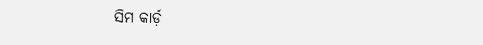ସିମ କାର୍ଡ଼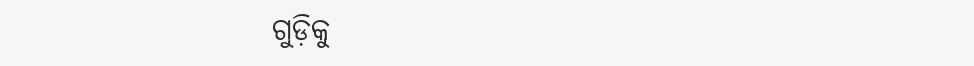ଗୁଡ଼ିକୁ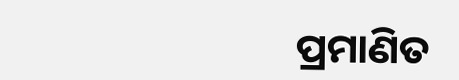ପ୍ରମାଣିତ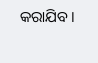କରାଯିବ।